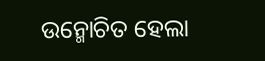ଉନ୍ମୋଚିତ ହେଲା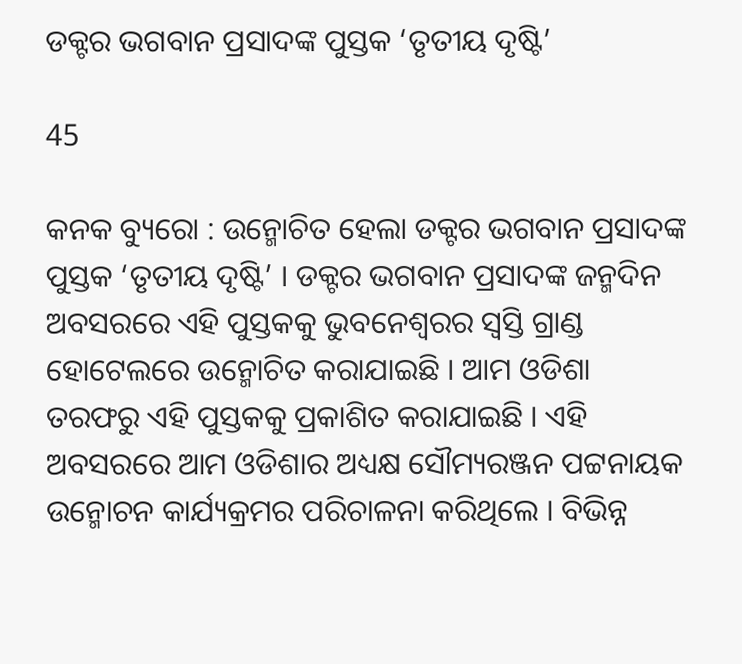ଡକ୍ଟର ଭଗବାନ ପ୍ରସାଦଙ୍କ ପୁସ୍ତକ ‘ତୃତୀୟ ଦୃଷ୍ଟି’

45

କନକ ବ୍ୟୁରୋ : ଉନ୍ମୋଚିତ ହେଲା ଡକ୍ଟର ଭଗବାନ ପ୍ରସାଦଙ୍କ ପୁସ୍ତକ ‘ତୃତୀୟ ଦୃଷ୍ଟି’ । ଡକ୍ଟର ଭଗବାନ ପ୍ରସାଦଙ୍କ ଜନ୍ମଦିନ ଅବସରରେ ଏହି ପୁସ୍ତକକୁ ଭୁବନେଶ୍ୱରର ସ୍ୱସ୍ତି ଗ୍ରାଣ୍ଡ ହୋଟେଲରେ ଉନ୍ମୋଚିତ କରାଯାଇଛି । ଆମ ଓଡିଶା ତରଫରୁ ଏହି ପୁସ୍ତକକୁ ପ୍ରକାଶିତ କରାଯାଇଛି । ଏହି ଅବସରରେ ଆମ ଓଡିଶାର ଅଧ୍ୟକ୍ଷ ସୌମ୍ୟରଞ୍ଜନ ପଟ୍ଟନାୟକ ଉନ୍ମୋଚନ କାର୍ଯ୍ୟକ୍ରମର ପରିଚାଳନା କରିଥିଲେ । ବିଭିନ୍ନ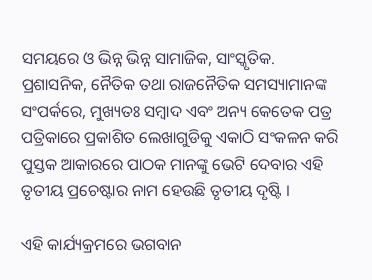ସମୟରେ ଓ ଭିନ୍ନ ଭିନ୍ନ ସାମାଜିକ, ସାଂସ୍କୃତିକ. ପ୍ରଶାସନିକ, ନୈତିକ ତଥା ରାଜନୈତିକ ସମସ୍ୟାମାନଙ୍କ ସଂପର୍କରେ, ମୁଖ୍ୟତଃ ସମ୍ବାଦ ଏବଂ ଅନ୍ୟ କେତେକ ପତ୍ର ପତ୍ରିକାରେ ପ୍ରକାଶିତ ଲେଖାଗୁଡିକୁ ଏକାଠି ସଂକଳନ କରି ପୁସ୍ତକ ଆକାରରେ ପାଠକ ମାନଙ୍କୁ ଭେଟି ଦେବାର ଏହି ତୃତୀୟ ପ୍ରଚେଷ୍ଟାର ନାମ ହେଉଛି ତୃତୀୟ ଦୃଷ୍ଟି ।

ଏହି କାର୍ଯ୍ୟକ୍ରମରେ ଭଗବାନ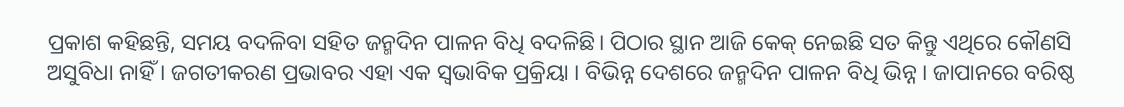ପ୍ରକାଶ କହିଛନ୍ତି, ସମୟ ବଦଳିବା ସହିତ ଜନ୍ମଦିନ ପାଳନ ବିଧି ବଦଳିଛି। ପିଠାର ସ୍ଥାନ ଆଜି କେକ୍‌ ନେଇଛି ସତ କିନ୍ତୁ ଏଥିରେ କୌଣସି ଅସୁବିଧା ନାହିଁ । ଜଗତୀକରଣ ପ୍ରଭାବର ଏହା ଏକ ସ୍ବଭାବିକ ପ୍ରକ୍ରିୟା । ବିଭିନ୍ନ ଦେଶରେ ଜନ୍ମଦିନ ପାଳନ ବିଧି ଭିନ୍ନ । ଜାପାନରେ ବରିଷ୍ଠ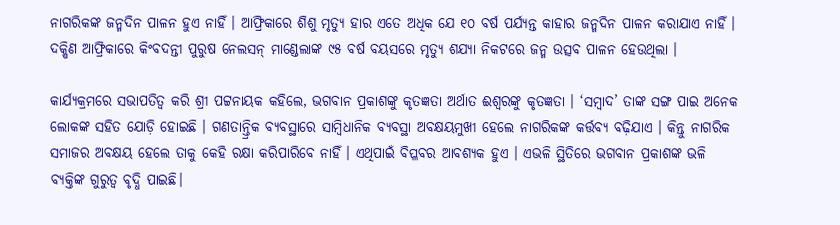ନାଗରିକଙ୍କ ଜନ୍ମଦିନ ପାଳନ ହୁଏ ନାହିଁ । ଆଫ୍ରିକାରେ ଶିଶୁ ମୃତ୍ୟୁ ହାର ଏତେ ଅଧିକ ଯେ ୧୦ ବର୍ଷ ପର୍ଯ୍ୟନ୍ତ କାହାର ଜନ୍ମଦିନ ପାଳନ କରାଯାଏ ନାହିଁ । ଦକ୍ଷିଣ ଆଫ୍ରିକାରେ କିଂବଦନ୍ତୀ ପୁରୁଷ ନେଲସନ୍‌ ମାଣ୍ଡେଲାଙ୍କ ୯୫ ବର୍ଷ ବୟସରେ ମୃତ୍ୟୁ ଶଯ୍ୟା ନିକଟରେ ଜନ୍ମ ଉତ୍ସବ ପାଳନ ହେଉଥିଲା ।

କାର୍ଯ୍ୟକ୍ରମରେ ସଭାପତିତ୍ବ କରି ଶ୍ରୀ ପଟ୍ଟନାୟକ କହିଲେ, ଭଗବାନ ପ୍ରକାଶଙ୍କୁ କୃତଜ୍ଞତା ଅର୍ଥାତ ଈଶ୍ବରଙ୍କୁ କୃତଜ୍ଞତା । ‘ସମ୍ବାଦ’ ତାଙ୍କ ସଙ୍ଗ ପାଇ ଅନେକ ଲୋକଙ୍କ ସହିତ ଯୋଡ଼ି ହୋଇଛି । ଗଣତାନ୍ତ୍ରିକ ବ୍ୟବସ୍ଥାରେ ସାମ୍ବିଧାନିକ ବ୍ୟବସ୍ଥା ଅବକ୍ଷୟମୁଖୀ ହେଲେ ନାଗରିକଙ୍କ କର୍ତ୍ତବ୍ୟ ବଢ଼ିଯାଏ । କିନ୍ତୁ ନାଗରିକ ସମାଜର ଅବକ୍ଷୟ ହେଲେ ତାକୁ କେହି ରକ୍ଷା କରିପାରିବେ ନାହିଁ । ଏଥିପାଇଁ ବିପ୍ଳବର ଆବଶ୍ୟକ ହୁଏ । ଏଭଳି ସ୍ଥିତିରେ ଭଗବାନ ପ୍ରକାଶଙ୍କ ଭଳି ବ୍ୟକ୍ତିଙ୍କ ଗୁରୁତ୍ବ ବୃଦ୍ଧି ପାଇଛି।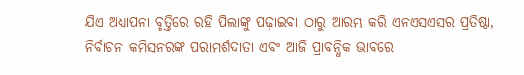ଯିଏ ଅଧ୍ୟାପନା ବୃତ୍ତିରେ ରହି ପିଲାଙ୍କୁ ପଢ଼ାଇବା ଠାରୁ ଆରମ୍ଭ କରି ଏନଏସଏସର ପ୍ରତିଷ୍ଠା, ନିର୍ବାଚନ କମିସନରଙ୍କ ପରାମର୍ଶଦାତା ଏବଂ ଆଜି ପ୍ରାବନ୍ଧିକ ଭାବରେ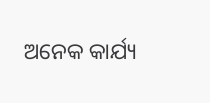ଅନେକ କାର୍ଯ୍ୟ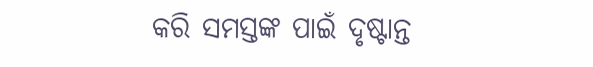କରି ସମସ୍ତଙ୍କ ପାଇଁ ଦୃଷ୍ଟାନ୍ତ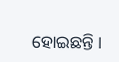ହୋଇଛନ୍ତି ।